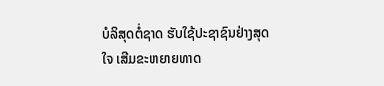ບໍລິສຸດຕໍ່ຊາດ ຮັບໃຊ້ປະຊາຊົນຢ່າງສຸດໃຈ ເສີມຂະຫຍາຍທາດ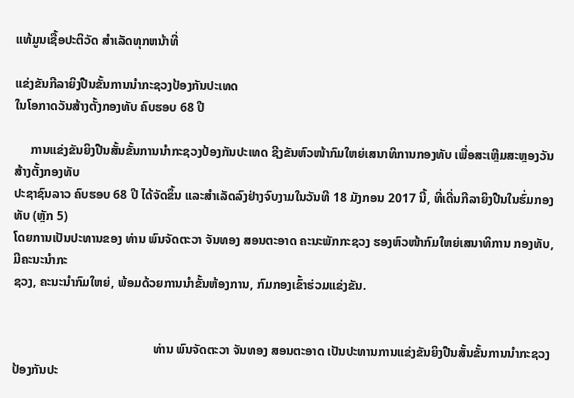ແທ້ມູນເຊື້ອປະຕິວັດ ສໍາເລັດທຸກຫນ້າທີ່

ແຂ່ງຂັນກີລາຍິງປືນຂັ້ນການນຳກະຊວງປ້ອງກັນປະເທດ
ໃນໂອກາດວັນສ້າງຕັ້ງກອງທັບ ຄົບຮອບ 68 ປີ

     ການແຂ່ງຂັນຍິງປືນສັ້ນຂັ້ນການນຳກະຊວງປ້ອງກັນປະເທດ ຊີງຂັນຫົວໜ້າກົມໃຫຍ່ເສນາທິການກອງທັບ ເພື່ອສະເຫຼີມສະຫຼອງວັນສ້າງຕັ້ງກອງທັບ
ປະຊາຊົນລາວ ຄົບຮອບ 68 ປີ ໄດ້ຈັດຂຶ້ນ ແລະສຳເລັດລົງຢ່າງຈົບງາມໃນວັນທີ 18 ມັງກອນ 2017 ນີ້, ທີ່ເດີ່ນກີລາຍິງປືນໃນຮົ່ມກອງທັບ (ຫຼັກ 5)
ໂດຍການເປັນປະທານຂອງ ທ່ານ ພົນຈັດຕະວາ ຈັນທອງ ສອນຕະອາດ ຄະນະພັກກະຊວງ ຮອງຫົວໜ້າກົມໃຫຍ່ເສນາທິການ ກອງທັບ, ມີຄະນະນຳກະ
ຊວງ, ຄະນະນຳກົມໃຫຍ່, ພ້ອມດ້ວຍການນຳຂັ້ນຫ້ອງການ, ກົມກອງເຂົ້າຮ່ວມແຂ່ງຂັນ.


                                             ທ່ານ ພົນຈັດຕະວາ ຈັນທອງ ສອນຕະອາດ ເປັນປະທານການແຂ່ງຂັນຍິງປືນສັ້ນຂັ້ນການນຳກະຊວງປ້ອງກັນປະ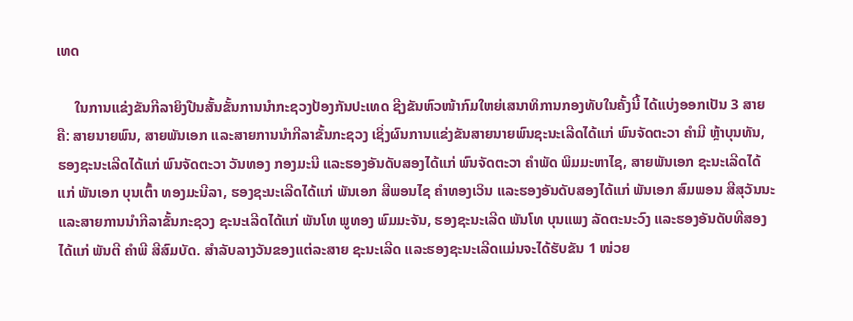ເທດ

     ໃນການແຂ່ງຂັນກີລາຍິງປືນສັ້ນຂັ້ນການນຳກະຊວງປ້ອງກັນປະເທດ ຊີງຂັນຫົວໜ້າກົມໃຫຍ່ເສນາທິການກອງທັບໃນຄັ້ງນີ້ ໄດ້ແບ່ງອອກເປັນ 3 ສາຍ
ຄື: ສາຍນາຍພົນ, ສາຍພັນເອກ ແລະສາຍການນຳກີລາຂັ້ນກະຊວງ ເຊິ່ງຜົນການແຂ່ງຂັນສາຍນາຍພົນຊະນະເລີດໄດ້ແກ່ ພົນຈັດຕະວາ ຄຳມີ ຫຼ້າບຸນທັນ,
ຮອງຊະນະເລີດໄດ້ແກ່ ພົນຈັດຕະວາ ວັນທອງ ກອງມະນີ ແລະຮອງອັນດັບສອງໄດ້ແກ່ ພົນຈັດຕະວາ ຄຳພັດ ພິມມະຫາໄຊ, ສາຍພັນເອກ ຊະນະເລີດໄດ້
ແກ່ ພັນເອກ ບຸນເຕົ້າ ທອງມະນີລາ, ຮອງຊະນະເລີດໄດ້ແກ່ ພັນເອກ ສີພອນໄຊ ຄຳທອງເວິນ ແລະຮອງອັນດັບສອງໄດ້ແກ່ ພັນເອກ ສົມພອນ ສີສຸວັນນະ
ແລະສາຍການນຳກີລາຂັ້ນກະຊວງ ຊະນະເລີດໄດ້ແກ່ ພັນໂທ ພູທອງ ພົມມະຈັນ, ຮອງຊະນະເລີດ ພັນໂທ ບຸນແພງ ລັດຕະນະວົງ ແລະຮອງອັນດັບທີສອງ
ໄດ້ແກ່ ພັນຕີ ຄຳພີ ສີສົມບັດ. ສຳລັບລາງວັນຂອງແຕ່ລະສາຍ ຊະນະເລີດ ແລະຮອງຊະນະເລີດແມ່ນຈະໄດ້ຮັບຂັນ 1 ໜ່ວຍ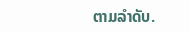ຕາມລຳດັບ.